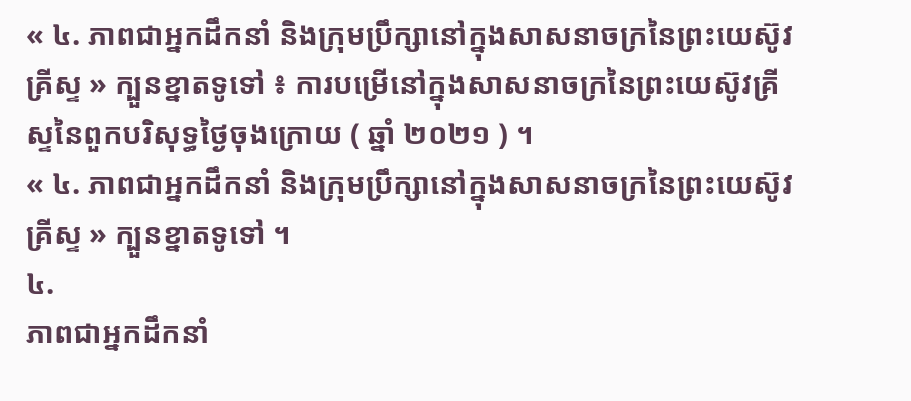« ៤. ភាពជាអ្នកដឹកនាំ និងក្រុមប្រឹក្សានៅក្នុងសាសនាចក្រនៃព្រះយេស៊ូវគ្រីស្ទ » ក្បួនខ្នាតទូទៅ ៖ ការបម្រើនៅក្នុងសាសនាចក្រនៃព្រះយេស៊ូវគ្រីស្ទនៃពួកបរិសុទ្ធថ្ងៃចុងក្រោយ ( ឆ្នាំ ២០២១ ) ។
« ៤. ភាពជាអ្នកដឹកនាំ និងក្រុមប្រឹក្សានៅក្នុងសាសនាចក្រនៃព្រះយេស៊ូវគ្រីស្ទ » ក្បួនខ្នាតទូទៅ ។
៤.
ភាពជាអ្នកដឹកនាំ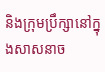និងក្រុមប្រឹក្សានៅក្នុងសាសនាច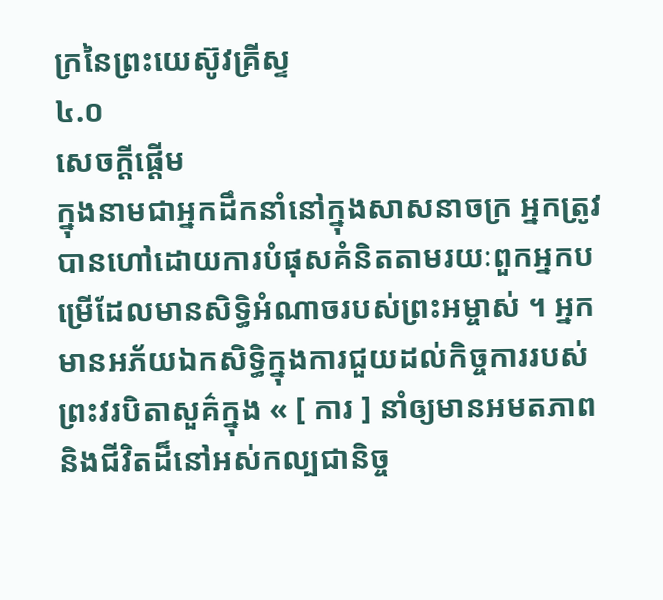ក្រនៃព្រះយេស៊ូវគ្រីស្ទ
៤.០
សេចក្តីផ្ដើម
ក្នុងនាមជាអ្នកដឹកនាំនៅក្នុងសាសនាចក្រ អ្នកត្រូវបានហៅដោយការបំផុសគំនិតតាមរយៈពួកអ្នកបម្រើដែលមានសិទ្ធិអំណាចរបស់ព្រះអម្ចាស់ ។ អ្នកមានអភ័យឯកសិទ្ធិក្នុងការជួយដល់កិច្ចការរបស់ព្រះវរបិតាសួគ៌ក្នុង « [ ការ ] នាំឲ្យមានអមតភាព និងជីវិតដ៏នៅអស់កល្បជានិច្ច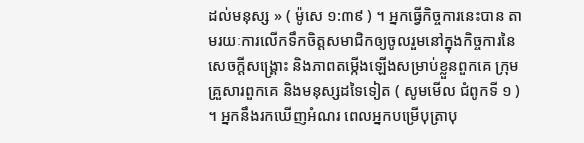ដល់មនុស្ស » ( ម៉ូសេ ១:៣៩ ) ។ អ្នកធ្វើកិច្ចការនេះបាន តាមរយៈការលើកទឹកចិត្តសមាជិកឲ្យចូលរួមនៅក្នុងកិច្ចការនៃសេចក្ដីសង្គ្រោះ និងភាពតម្កើងឡើងសម្រាប់ខ្លួនពួកគេ ក្រុមគ្រួសារពួកគេ និងមនុស្សដទៃទៀត ( សូមមើល ជំពូកទី ១ ) ។ អ្នកនឹងរកឃើញអំណរ ពេលអ្នកបម្រើបុត្រាបុ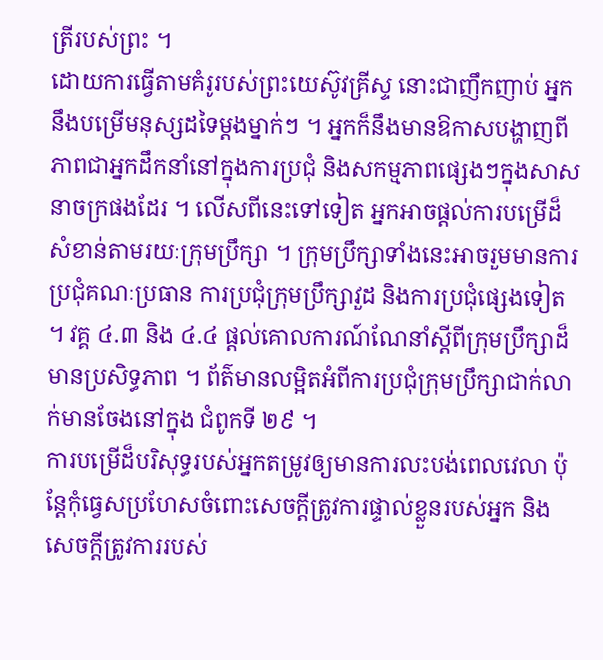ត្រីរបស់ព្រះ ។
ដោយការធ្វើតាមគំរូរបស់ព្រះយេស៊ូវគ្រីស្ទ នោះជាញឹកញាប់ អ្នកនឹងបម្រើមនុស្សដទៃម្ដងម្នាក់ៗ ។ អ្នកក៏នឹងមានឱកាសបង្ហាញពីភាពជាអ្នកដឹកនាំនៅក្នុងការប្រជុំ និងសកម្មភាពផ្សេងៗក្នុងសាសនាចក្រផងដែរ ។ លើសពីនេះទៅទៀត អ្នកអាចផ្ដល់ការបម្រើដ៏សំខាន់តាមរយៈក្រុមប្រឹក្សា ។ ក្រុមប្រឹក្សាទាំងនេះអាចរួមមានការប្រជុំគណៈប្រធាន ការប្រជុំក្រុមប្រឹក្សាវួដ និងការប្រជុំផ្សេងទៀត ។ វគ្គ ៤.៣ និង ៤.៤ ផ្ដល់គោលការណ៍ណែនាំស្ដីពីក្រុមប្រឹក្សាដ៏មានប្រសិទ្ធភាព ។ ព័ត៌មានលម្អិតអំពីការប្រជុំក្រុមប្រឹក្សាជាក់លាក់មានចែងនៅក្នុង ជំពូកទី ២៩ ។
ការបម្រើដ៏បរិសុទ្ធរបស់អ្នកតម្រូវឲ្យមានការលះបង់ពេលវេលា ប៉ុន្តែកុំធ្វេសប្រហែសចំពោះសេចក្ដីត្រូវការផ្ទាល់ខ្លួនរបស់អ្នក និងសេចក្ដីត្រូវការរបស់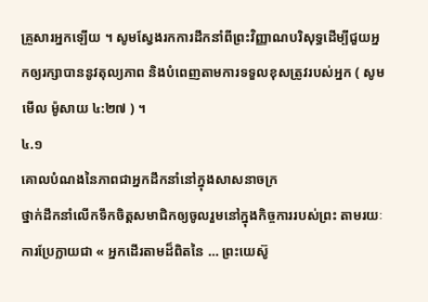គ្រួសារអ្នកឡើយ ។ សូមស្វែងរកការដឹកនាំពីព្រះវិញ្ញាណបរិសុទ្ធដើម្បីជួយអ្នកឲ្យរក្សាបាននូវតុល្យភាព និងបំពេញតាមការទទួលខុសត្រូវរបស់អ្នក ( សូមមើល ម៉ូសាយ ៤:២៧ ) ។
៤.១
គោលបំណងនៃភាពជាអ្នកដឹកនាំនៅក្នុងសាសនាចក្រ
ថ្នាក់ដឹកនាំលើកទឹកចិត្តសមាជិកឲ្យចូលរួមនៅក្នុងកិច្ចការរបស់ព្រះ តាមរយៈការប្រែក្លាយជា « អ្នកដើរតាមដ៏ពិតនៃ … ព្រះយេស៊ូ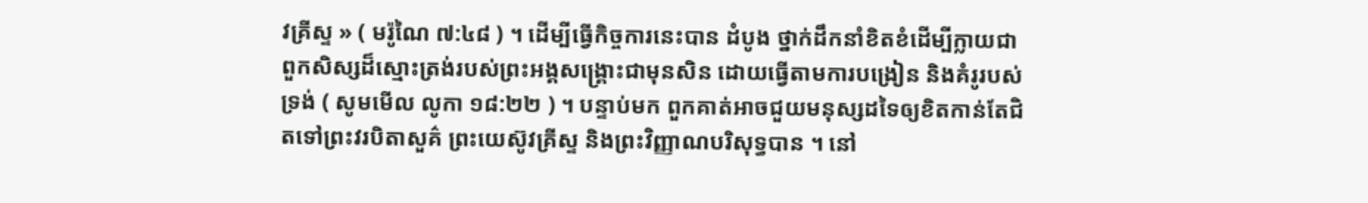វគ្រីស្ទ » ( មរ៉ូណៃ ៧:៤៨ ) ។ ដើម្បីធ្វើកិច្ចការនេះបាន ដំបូង ថ្នាក់ដឹកនាំខិតខំដើម្បីក្លាយជាពួកសិស្សដ៏ស្មោះត្រង់របស់ព្រះអង្គសង្គ្រោះជាមុនសិន ដោយធ្វើតាមការបង្រៀន និងគំរូរបស់ទ្រង់ ( សូមមើល លូកា ១៨:២២ ) ។ បន្ទាប់មក ពួកគាត់អាចជួយមនុស្សដទៃឲ្យខិតកាន់តែជិតទៅព្រះវរបិតាសួគ៌ ព្រះយេស៊ូវគ្រីស្ទ និងព្រះវិញ្ញាណបរិសុទ្ធបាន ។ នៅ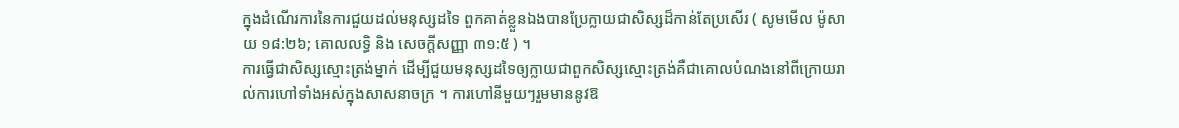ក្នុងដំណើរការនៃការជួយដល់មនុស្សដទៃ ពួកគាត់ខ្លួនឯងបានប្រែក្លាយជាសិស្សដ៏កាន់តែប្រសើរ ( សូមមើល ម៉ូសាយ ១៨:២៦; គោលលទ្ធិ និង សេចក្តីសញ្ញា ៣១:៥ ) ។
ការធ្វើជាសិស្សស្មោះត្រង់ម្នាក់ ដើម្បីជួយមនុស្សដទៃឲ្យក្លាយជាពួកសិស្សស្មោះត្រង់គឺជាគោលបំណងនៅពីក្រោយរាល់ការហៅទាំងអស់ក្នុងសាសនាចក្រ ។ ការហៅនីមួយៗរួមមាននូវឱ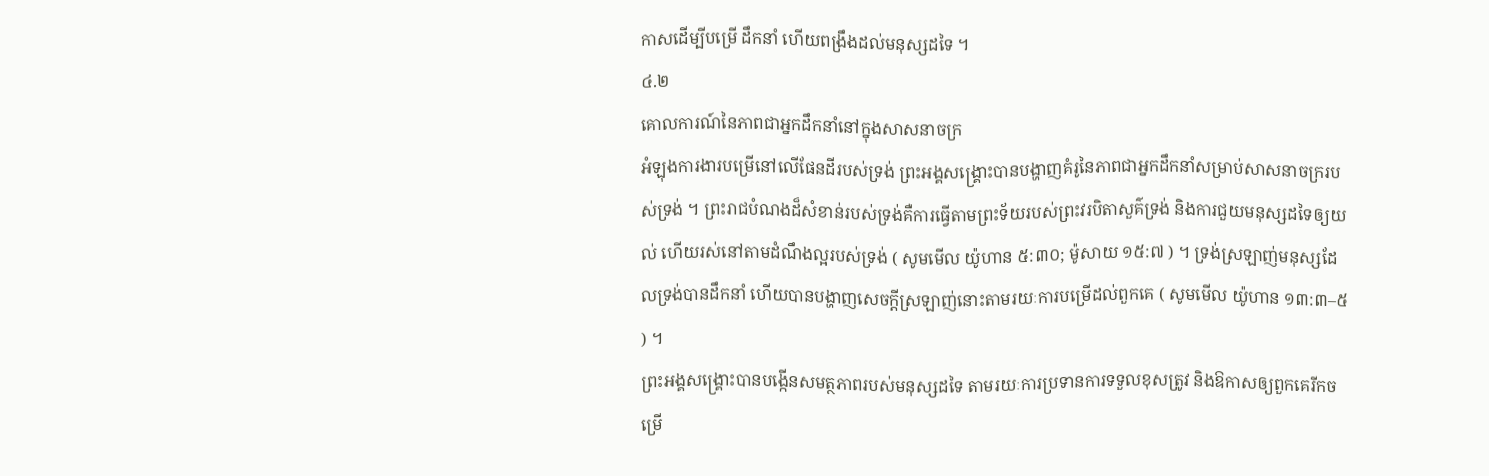កាសដើម្បីបម្រើ ដឹកនាំ ហើយពង្រឹងដល់មនុស្សដទៃ ។
៤.២
គោលការណ៍នៃភាពជាអ្នកដឹកនាំនៅក្នុងសាសនាចក្រ
អំឡុងការងារបម្រើនៅលើផែនដីរបស់ទ្រង់ ព្រះអង្គសង្រ្គោះបានបង្ហាញគំរូនៃភាពជាអ្នកដឹកនាំសម្រាប់សាសនាចក្ររបស់ទ្រង់ ។ ព្រះរាជបំណងដ៏សំខាន់របស់ទ្រង់គឺការធ្វើតាមព្រះទ័យរបស់ព្រះវរបិតាសួគ៌ទ្រង់ និងការជួយមនុស្សដទៃឲ្យយល់ ហើយរស់នៅតាមដំណឹងល្អរបស់ទ្រង់ ( សូមមើល យ៉ូហាន ៥:៣០; ម៉ូសាយ ១៥:៧ ) ។ ទ្រង់ស្រឡាញ់មនុស្សដែលទ្រង់បានដឹកនាំ ហើយបានបង្ហាញសេចក្ដីស្រឡាញ់នោះតាមរយៈការបម្រើដល់ពួកគេ ( សូមមើល យ៉ូហាន ១៣:៣–៥ ) ។
ព្រះអង្គសង្គ្រោះបានបង្កើនសមត្ថភាពរបស់មនុស្សដទៃ តាមរយៈការប្រទានការទទួលខុសត្រូវ និងឱកាសឲ្យពួកគេរីកចម្រើ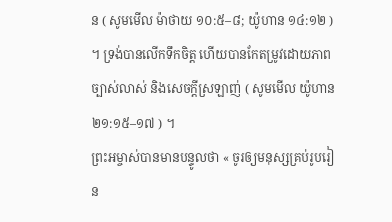ន ( សូមមើល ម៉ាថាយ ១០:៥–៨; យ៉ូហាន ១៤:១២ ) ។ ទ្រង់បានលើកទឹកចិត្ត ហើយបានកែតម្រូវដោយភាពច្បាស់លាស់ និងសេចក្ដីស្រឡាញ់ ( សូមមើល យ៉ូហាន ២១:១៥–១៧ ) ។
ព្រះអម្ចាស់បានមានបន្ទូលថា « ចូរឲ្យមនុស្សគ្រប់រូបរៀន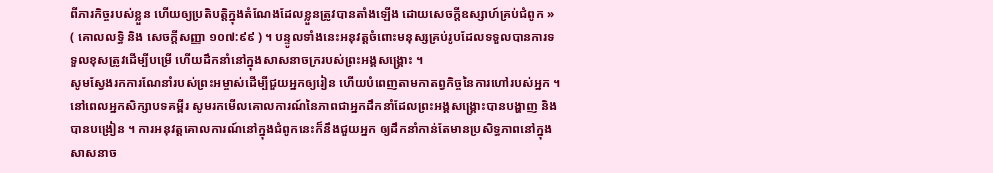ពីភារកិច្ចរបស់ខ្លួន ហើយឲ្យប្រតិបត្តិក្នុងតំណែងដែលខ្លួនត្រូវបានតាំងឡើង ដោយសេចក្តីឧស្សាហ៍គ្រប់ជំពូក » ( គោលលទ្ធិ និង សេចក្ដីសញ្ញា ១០៧:៩៩ ) ។ បន្ទូលទាំងនេះអនុវត្តចំពោះមនុស្សគ្រប់រូបដែលទទួលបានការទទួលខុសត្រូវដើម្បីបម្រើ ហើយដឹកនាំនៅក្នុងសាសនាចក្ររបស់ព្រះអង្គសង្គ្រោះ ។
សូមស្វែងរកការណែនាំរបស់ព្រះអម្ចាស់ដើម្បីជួយអ្នកឲ្យរៀន ហើយបំពេញតាមកាតព្វកិច្ចនៃការហៅរបស់អ្នក ។ នៅពេលអ្នកសិក្សាបទគម្ពីរ សូមរកមើលគោលការណ៍នៃភាពជាអ្នកដឹកនាំដែលព្រះអង្គសង្គ្រោះបានបង្ហាញ និងបានបង្រៀន ។ ការអនុវត្តគោលការណ៍នៅក្នុងជំពូកនេះក៏នឹងជួយអ្នក ឲ្យដឹកនាំកាន់តែមានប្រសិទ្ធភាពនៅក្នុងសាសនាច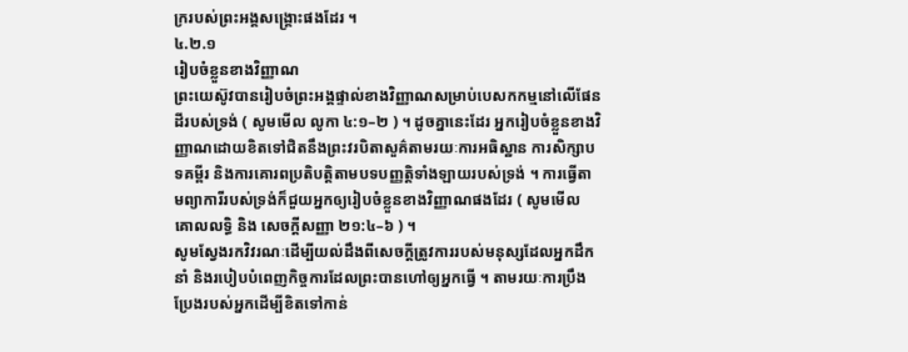ក្ររបស់ព្រះអង្គសង្គ្រោះផងដែរ ។
៤.២.១
រៀបចំខ្លួនខាងវិញ្ញាណ
ព្រះយេស៊ូវបានរៀបចំព្រះអង្គផ្ទាល់ខាងវិញ្ញាណសម្រាប់បេសកកម្មនៅលើផែនដីរបស់ទ្រង់ ( សូមមើល លូកា ៤:១–២ ) ។ ដូចគ្នានេះដែរ អ្នករៀបចំខ្លួនខាងវិញ្ញាណដោយខិតទៅជិតនឹងព្រះវរបិតាសួគ៌តាមរយៈការអធិស្ឋាន ការសិក្សាបទគម្ពីរ និងការគោរពប្រតិបត្តិតាមបទបញ្ញត្តិទាំងឡាយរបស់ទ្រង់ ។ ការធ្វើតាមព្យាការីរបស់ទ្រង់ក៏ជួយអ្នកឲ្យរៀបចំខ្លួនខាងវិញ្ញាណផងដែរ ( សូមមើល គោលលទ្ធិ និង សេចក្ដីសញ្ញា ២១:៤–៦ ) ។
សូមស្វែងរកវិវរណៈដើម្បីយល់ដឹងពីសេចក្ដីត្រូវការរបស់មនុស្សដែលអ្នកដឹកនាំ និងរបៀបបំពេញកិច្ចការដែលព្រះបានហៅឲ្យអ្នកធ្វើ ។ តាមរយៈការប្រឹងប្រែងរបស់អ្នកដើម្បីខិតទៅកាន់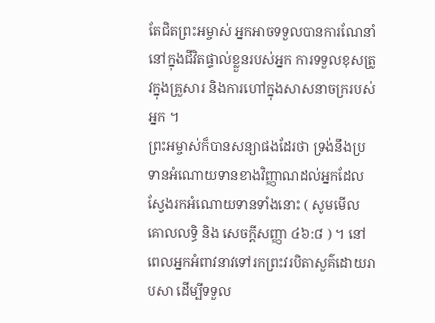តែជិតព្រះអម្ចាស់ អ្នកអាចទទួលបានការណែនាំនៅក្នុងជីវិតផ្ទាល់ខ្លួនរបស់អ្នក ការទទួលខុសត្រូវក្នុងគ្រួសារ និងការហៅក្នុងសាសនាចក្ររបស់អ្នក ។
ព្រះអម្ចាស់ក៏បានសន្យាផងដែរថា ទ្រង់នឹងប្រទានអំណោយទានខាងវិញ្ញាណដល់អ្នកដែលស្វែងរកអំណោយទានទាំងនោះ ( សូមមើល គោលលទ្ធិ និង សេចក្ដីសញ្ញា ៤៦:៨ ) ។ នៅពេលអ្នកអំពាវនាវទៅរកព្រះវរបិតាសួគ៌ដោយរាបសា ដើម្បីទទួល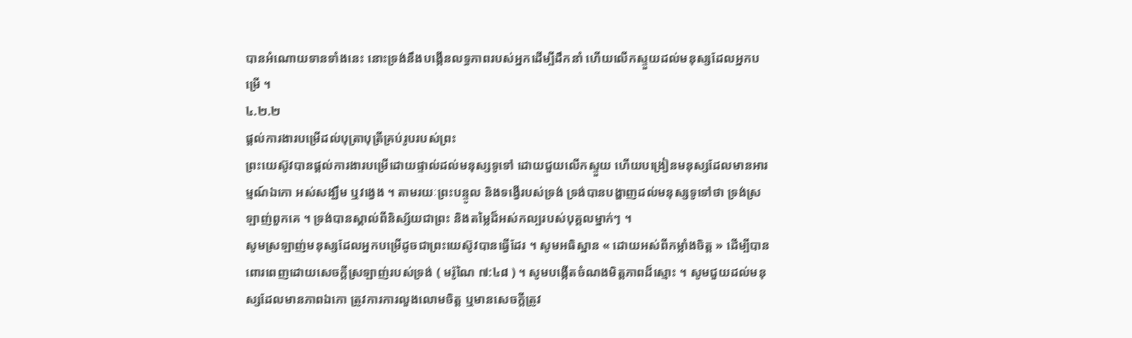បានអំណោយទានទាំងនេះ នោះទ្រង់នឹងបង្កើនលទ្ធភាពរបស់អ្នកដើម្បីដឹកនាំ ហើយលើកស្ទួយដល់មនុស្សដែលអ្នកបម្រើ ។
៤.២.២
ផ្ដល់ការងារបម្រើដល់បុត្រាបុត្រីគ្រប់រូបរបស់ព្រះ
ព្រះយេស៊ូវបានផ្ដល់ការងារបម្រើដោយផ្ទាល់ដល់មនុស្សទូទៅ ដោយជួយលើកស្ទួយ ហើយបង្រៀនមនុស្សដែលមានអារម្មណ៍ឯកោ អស់សង្ឃឹម ឬវង្វេង ។ តាមរយៈព្រះបន្ទូល និងទង្វើរបស់ទ្រង់ ទ្រង់បានបង្ហាញដល់មនុស្សទូទៅថា ទ្រង់ស្រឡាញ់ពួកគេ ។ ទ្រង់បានស្គាល់ពីនិស្ស័យជាព្រះ និងតម្លៃដ៏អស់កល្បរបស់បុគ្គលម្នាក់ៗ ។
សូមស្រឡាញ់មនុស្សដែលអ្នកបម្រើដូចជាព្រះយេស៊ូវបានធ្វើដែរ ។ សូមអធិស្ឋាន « ដោយអស់ពីកម្លាំងចិត្ត » ដើម្បីបានពោរពេញដោយសេចក្ដីស្រឡាញ់របស់ទ្រង់ ( មរ៉ូណៃ ៧:៤៨ ) ។ សូមបង្កើតចំណងមិត្តភាពដ៏ស្មោះ ។ សូមជួយដល់មនុស្សដែលមានភាពឯកោ ត្រូវការការលួងលោមចិត្ត ឬមានសេចក្ដីត្រូវ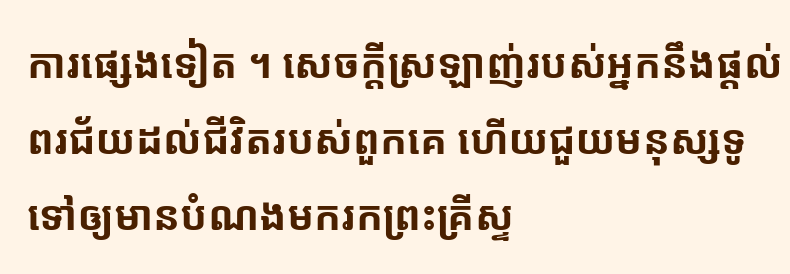ការផ្សេងទៀត ។ សេចក្ដីស្រឡាញ់របស់អ្នកនឹងផ្ដល់ពរជ័យដល់ជីវិតរបស់ពួកគេ ហើយជួយមនុស្សទូទៅឲ្យមានបំណងមករកព្រះគ្រីស្ទ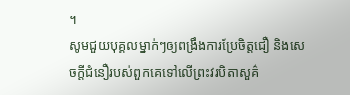។
សូមជួយបុគ្គលម្នាក់ៗឲ្យពង្រឹងការប្រែចិត្តជឿ និងសេចក្ដីជំនឿរបស់ពួកគេទៅលើព្រះវរបិតាសួគ៌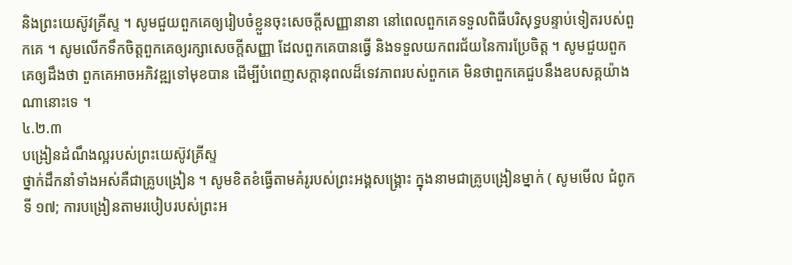និងព្រះយេស៊ូវគ្រីស្ទ ។ សូមជួយពួកគេឲ្យរៀបចំខ្លួនចុះសេចក្ដីសញ្ញានានា នៅពេលពួកគេទទួលពិធីបរិសុទ្ធបន្ទាប់ទៀតរបស់ពួកគេ ។ សូមលើកទឹកចិត្តពួកគេឲ្យរក្សាសេចក្ដីសញ្ញា ដែលពួកគេបានធ្វើ និងទទួលយកពរជ័យនៃការប្រែចិត្ត ។ សូមជួយពួកគេឲ្យដឹងថា ពួកគេអាចអភិវឌ្ឍទៅមុខបាន ដើម្បីបំពេញសក្ដានុពលដ៏ទេវភាពរបស់ពួកគេ មិនថាពួកគេជួបនឹងឧបសគ្គយ៉ាងណានោះទេ ។
៤.២.៣
បង្រៀនដំណឹងល្អរបស់ព្រះយេស៊ូវគ្រីស្ទ
ថ្នាក់ដឹកនាំទាំងអស់គឺជាគ្រូបង្រៀន ។ សូមខិតខំធ្វើតាមគំរូរបស់ព្រះអង្គសង្គ្រោះ ក្នុងនាមជាគ្រូបង្រៀនម្នាក់ ( សូមមើល ជំពូកទី ១៧; ការបង្រៀនតាមរបៀបរបស់ព្រះអ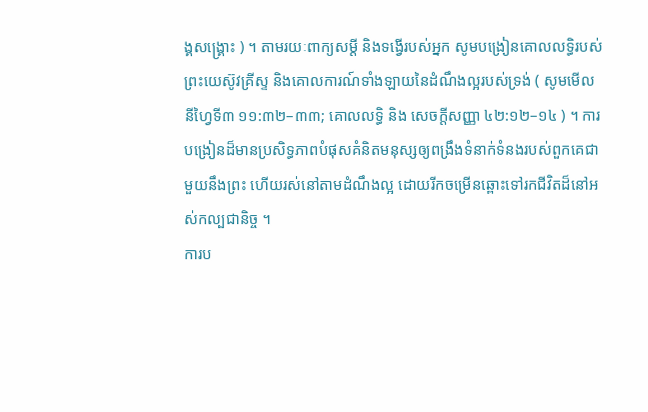ង្គសង្គ្រោះ ) ។ តាមរយៈពាក្យសម្ដី និងទង្វើរបស់អ្នក សូមបង្រៀនគោលលទ្ធិរបស់ព្រះយេស៊ូវគ្រីស្ទ និងគោលការណ៍ទាំងឡាយនៃដំណឹងល្អរបស់ទ្រង់ ( សូមមើល នីហ្វៃទី៣ ១១:៣២–៣៣; គោលលទ្ធិ និង សេចក្តីសញ្ញា ៤២:១២–១៤ ) ។ ការបង្រៀនដ៏មានប្រសិទ្ធភាពបំផុសគំនិតមនុស្សឲ្យពង្រឹងទំនាក់ទំនងរបស់ពួកគេជាមួយនឹងព្រះ ហើយរស់នៅតាមដំណឹងល្អ ដោយរីកចម្រើនឆ្ពោះទៅរកជីវិតដ៏នៅអស់កល្បជានិច្ច ។
ការប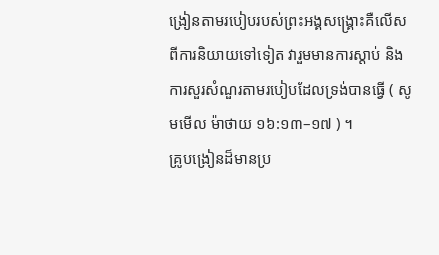ង្រៀនតាមរបៀបរបស់ព្រះអង្គសង្គ្រោះគឺលើសពីការនិយាយទៅទៀត វារួមមានការស្ដាប់ និងការសួរសំណួរតាមរបៀបដែលទ្រង់បានធ្វើ ( សូមមើល ម៉ាថាយ ១៦:១៣–១៧ ) ។
គ្រូបង្រៀនដ៏មានប្រ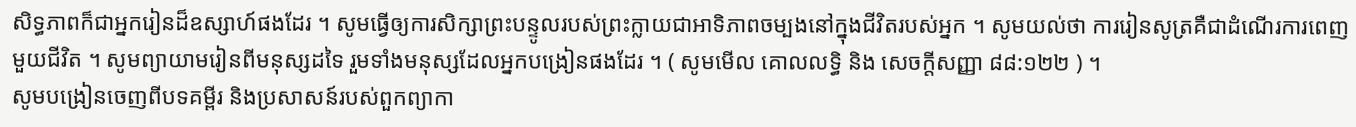សិទ្ធភាពក៏ជាអ្នករៀនដ៏ឧស្សាហ៍ផងដែរ ។ សូមធ្វើឲ្យការសិក្សាព្រះបន្ទូលរបស់ព្រះក្លាយជាអាទិភាពចម្បងនៅក្នុងជីវិតរបស់អ្នក ។ សូមយល់ថា ការរៀនសូត្រគឺជាដំណើរការពេញមួយជីវិត ។ សូមព្យាយាមរៀនពីមនុស្សដទៃ រួមទាំងមនុស្សដែលអ្នកបង្រៀនផងដែរ ។ ( សូមមើល គោលលទ្ធិ និង សេចក្តីសញ្ញា ៨៨:១២២ ) ។
សូមបង្រៀនចេញពីបទគម្ពីរ និងប្រសាសន៍របស់ពួកព្យាកា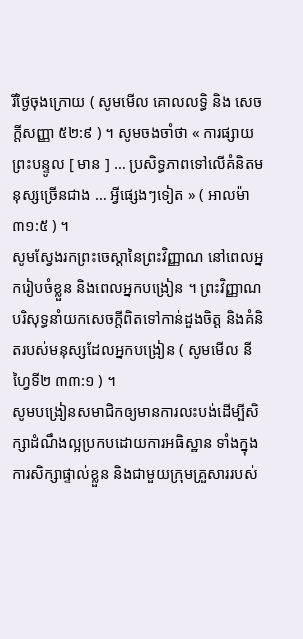រីថ្ងៃចុងក្រោយ ( សូមមើល គោលលទ្ធិ និង សេចក្ដីសញ្ញា ៥២:៩ ) ។ សូមចងចាំថា « ការផ្សាយព្រះបន្ទូល [ មាន ] … ប្រសិទ្ធភាពទៅលើគំនិតមនុស្សច្រើនជាង … អ្វីផ្សេងៗទៀត » ( អាលម៉ា ៣១:៥ ) ។
សូមស្វែងរកព្រះចេស្ដានៃព្រះវិញ្ញាណ នៅពេលអ្នករៀបចំខ្លួន និងពេលអ្នកបង្រៀន ។ ព្រះវិញ្ញាណបរិសុទ្ធនាំយកសេចក្ដីពិតទៅកាន់ដួងចិត្ត និងគំនិតរបស់មនុស្សដែលអ្នកបង្រៀន ( សូមមើល នីហ្វៃទី២ ៣៣:១ ) ។
សូមបង្រៀនសមាជិកឲ្យមានការលះបង់ដើម្បីសិក្សាដំណឹងល្អប្រកបដោយការអធិស្ឋាន ទាំងក្នុងការសិក្សាផ្ទាល់ខ្លួន និងជាមួយក្រុមគ្រួសាររបស់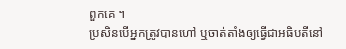ពួកគេ ។
ប្រសិនបើអ្នកត្រូវបានហៅ ឬចាត់តាំងឲ្យធ្វើជាអធិបតីនៅ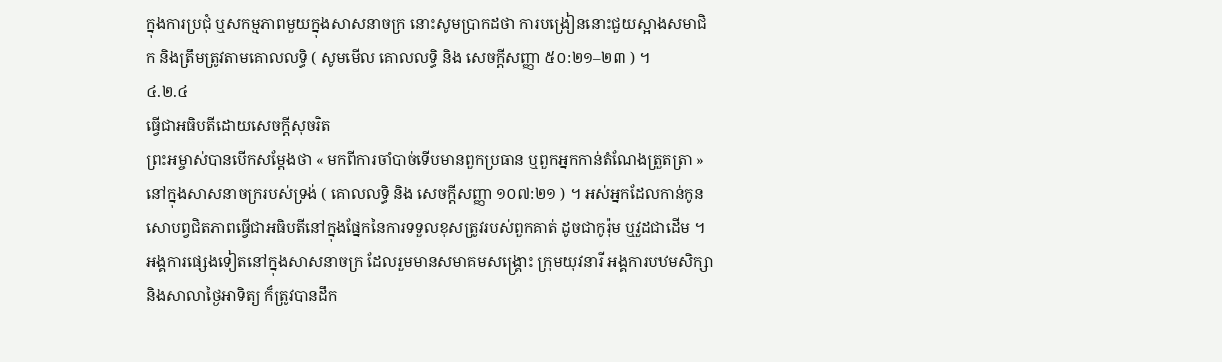ក្នុងការប្រជុំ ឬសកម្មភាពមួយក្នុងសាសនាចក្រ នោះសូមប្រាកដថា ការបង្រៀននោះជួយស្អាងសមាជិក និងត្រឹមត្រូវតាមគោលលទ្ធិ ( សូមមើល គោលលទ្ធិ និង សេចក្ដីសញ្ញា ៥០:២១–២៣ ) ។
៤.២.៤
ធ្វើជាអធិបតីដោយសេចក្ដីសុចរិត
ព្រះអម្ចាស់បានបើកសម្ដែងថា « មកពីការចាំបាច់ទើបមានពួកប្រធាន ឬពួកអ្នកកាន់តំណែងត្រួតត្រា » នៅក្នុងសាសនាចក្ររបស់ទ្រង់ ( គោលលទ្ធិ និង សេចក្ដីសញ្ញា ១០៧:២១ ) ។ អស់អ្នកដែលកាន់កូនសោបព្វជិតភាពធ្វើជាអធិបតីនៅក្នុងផ្នែកនៃការទទួលខុសត្រូវរបស់ពួកគាត់ ដូចជាកូរ៉ុម ឬវួដជាដើម ។
អង្គការផ្សេងទៀតនៅក្នុងសាសនាចក្រ ដែលរួមមានសមាគមសង្គ្រោះ ក្រុមយុវនារី អង្គការបឋមសិក្សា និងសាលាថ្ងៃអាទិត្យ ក៏ត្រូវបានដឹក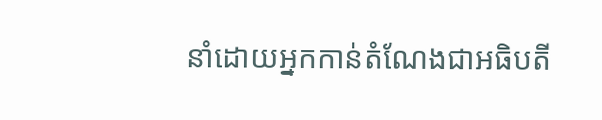នាំដោយអ្នកកាន់តំណែងជាអធិបតី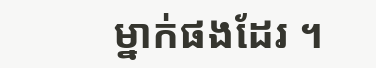ម្នាក់ផងដែរ ។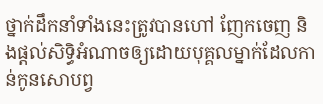ថ្នាក់ដឹកនាំទាំងនេះត្រូវបានហៅ ញែកចេញ និងផ្ដល់សិទ្ធិអំណាចឲ្យដោយបុគ្គលម្នាក់ដែលកាន់កូនសោបព្វ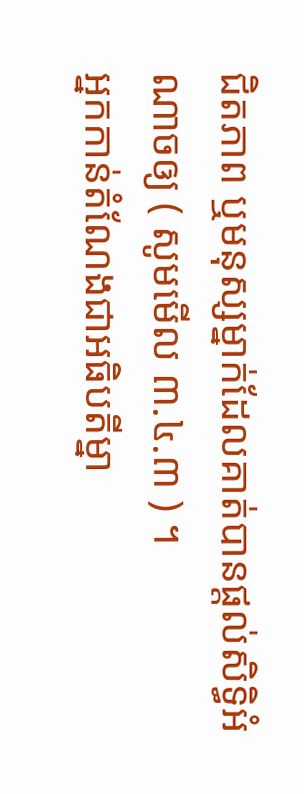ជិតភាព ឬមនុស្សម្នាក់ដែលគាត់បានផ្ដល់សិទ្ធិអំណាចឲ្យ ( សូមមើល ៣.៤.៣ ) ។
អ្នកកាន់តំណែងជាអធិបតីម្នា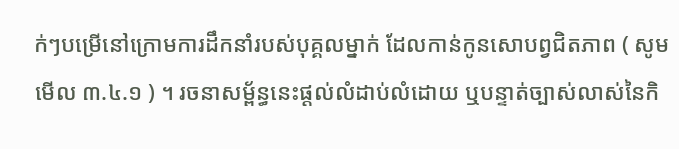ក់ៗបម្រើនៅក្រោមការដឹកនាំរបស់បុគ្គលម្នាក់ ដែលកាន់កូនសោបព្វជិតភាព ( សូមមើល ៣.៤.១ ) ។ រចនាសម្ព័ន្ធនេះផ្ដល់លំដាប់លំដោយ ឬបន្ទាត់ច្បាស់លាស់នៃកិ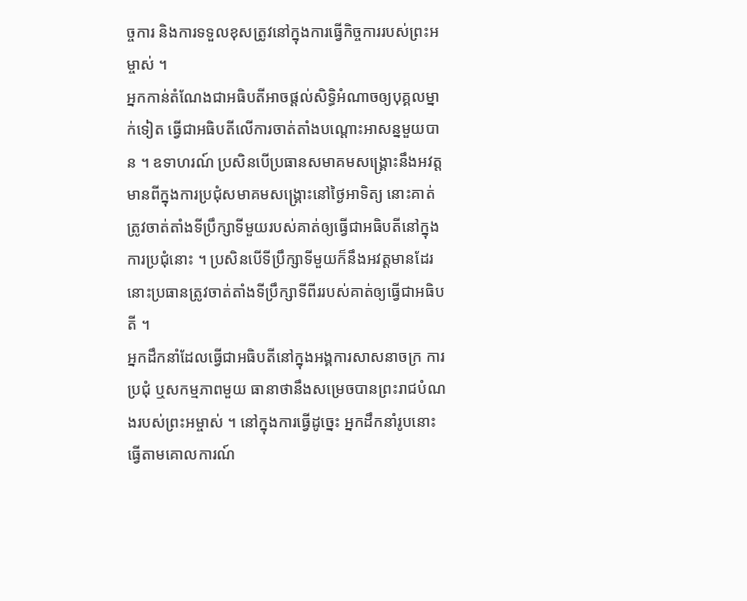ច្ចការ និងការទទួលខុសត្រូវនៅក្នុងការធ្វើកិច្ចការរបស់ព្រះអម្ចាស់ ។
អ្នកកាន់តំណែងជាអធិបតីអាចផ្ដល់សិទ្ធិអំណាចឲ្យបុគ្គលម្នាក់ទៀត ធ្វើជាអធិបតីលើការចាត់តាំងបណ្ដោះអាសន្នមួយបាន ។ ឧទាហរណ៍ ប្រសិនបើប្រធានសមាគមសង្គ្រោះនឹងអវត្តមានពីក្នុងការប្រជុំសមាគមសង្គ្រោះនៅថ្ងៃអាទិត្យ នោះគាត់ត្រូវចាត់តាំងទីប្រឹក្សាទីមួយរបស់គាត់ឲ្យធ្វើជាអធិបតីនៅក្នុងការប្រជុំនោះ ។ ប្រសិនបើទីប្រឹក្សាទីមួយក៏នឹងអវត្តមានដែរ នោះប្រធានត្រូវចាត់តាំងទីប្រឹក្សាទីពីររបស់គាត់ឲ្យធ្វើជាអធិបតី ។
អ្នកដឹកនាំដែលធ្វើជាអធិបតីនៅក្នុងអង្គការសាសនាចក្រ ការប្រជុំ ឬសកម្មភាពមួយ ធានាថានឹងសម្រេចបានព្រះរាជបំណងរបស់ព្រះអម្ចាស់ ។ នៅក្នុងការធ្វើដូច្នេះ អ្នកដឹកនាំរូបនោះធ្វើតាមគោលការណ៍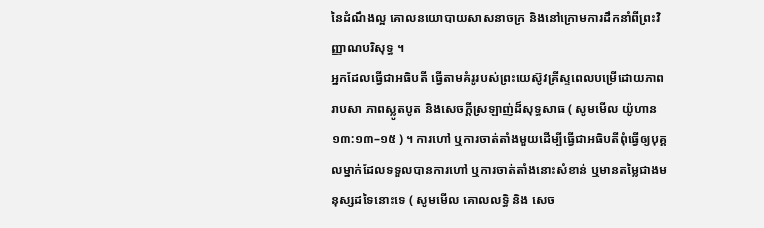នៃដំណឹងល្អ គោលនយោបាយសាសនាចក្រ និងនៅក្រោមការដឹកនាំពីព្រះវិញ្ញាណបរិសុទ្ធ ។
អ្នកដែលធ្វើជាអធិបតី ធ្វើតាមគំរូរបស់ព្រះយេស៊ូវគ្រីស្ទពេលបម្រើដោយភាពរាបសា ភាពស្លូតបូត និងសេចក្ដីស្រឡាញ់ដ៏សុទ្ធសាធ ( សូមមើល យ៉ូហាន ១៣:១៣–១៥ ) ។ ការហៅ ឬការចាត់តាំងមួយដើម្បីធ្វើជាអធិបតីពុំធ្វើឲ្យបុគ្គលម្នាក់ដែលទទួលបានការហៅ ឬការចាត់តាំងនោះសំខាន់ ឬមានតម្លៃជាងមនុស្សដទៃនោះទេ ( សូមមើល គោលលទ្ធិ និង សេច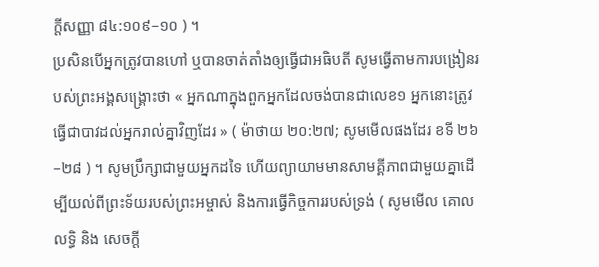ក្ដីសញ្ញា ៨៤:១០៩–១០ ) ។
ប្រសិនបើអ្នកត្រូវបានហៅ ឬបានចាត់តាំងឲ្យធ្វើជាអធិបតី សូមធ្វើតាមការបង្រៀនរបស់ព្រះអង្គសង្គ្រោះថា « អ្នកណាក្នុងពួកអ្នកដែលចង់បានជាលេខ១ អ្នកនោះត្រូវធ្វើជាបាវដល់អ្នករាល់គ្នាវិញដែរ » ( ម៉ាថាយ ២០:២៧; សូមមើលផងដែរ ខទី ២៦–២៨ ) ។ សូមប្រឹក្សាជាមួយអ្នកដទៃ ហើយព្យាយាមមានសាមគ្គីភាពជាមួយគ្នាដើម្បីយល់ពីព្រះទ័យរបស់ព្រះអម្ចាស់ និងការធ្វើកិច្ចការរបស់ទ្រង់ ( សូមមើល គោលលទ្ធិ និង សេចក្ដី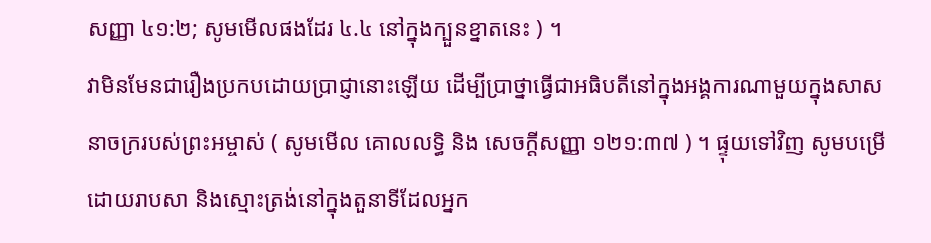សញ្ញា ៤១:២; សូមមើលផងដែរ ៤.៤ នៅក្នុងក្បួនខ្នាតនេះ ) ។
វាមិនមែនជារឿងប្រកបដោយប្រាជ្ញានោះឡើយ ដើម្បីប្រាថ្នាធ្វើជាអធិបតីនៅក្នុងអង្គការណាមួយក្នុងសាសនាចក្ររបស់ព្រះអម្ចាស់ ( សូមមើល គោលលទ្ធិ និង សេចក្ដីសញ្ញា ១២១:៣៧ ) ។ ផ្ទុយទៅវិញ សូមបម្រើដោយរាបសា និងស្មោះត្រង់នៅក្នុងតួនាទីដែលអ្នក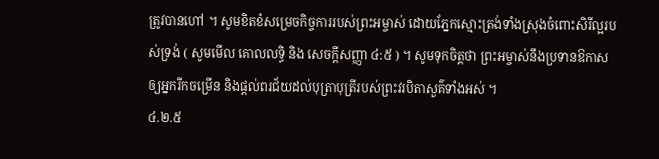ត្រូវបានហៅ ។ សូមខិតខំសម្រេចកិច្ចការរបស់ព្រះអម្ចាស់ ដោយភ្នែកស្មោះត្រង់ទាំងស្រុងចំពោះសិរីល្អរបស់ទ្រង់ ( សូមមើល គោលលទ្ធិ និង សេចក្ដីសញ្ញា ៤:៥ ) ។ សូមទុកចិត្តថា ព្រះអម្ចាស់នឹងប្រទានឱកាសឲ្យអ្នករីកចម្រើន និងផ្ដល់ពរជ័យដល់បុត្រាបុត្រីរបស់ព្រះវរបិតាសួគ៌ទាំងអស់ ។
៤.២.៥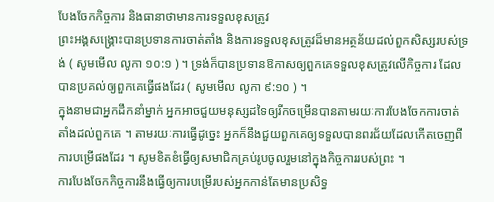បែងចែកកិច្ចការ និងធានាថាមានការទទួលខុសត្រូវ
ព្រះអង្គសង្គ្រោះបានប្រទានការចាត់តាំង និងការទទួលខុសត្រូវដ៏មានអត្ថន័យដល់ពួកសិស្សរបស់ទ្រង់ ( សូមមើល លូកា ១០:១ ) ។ ទ្រង់ក៏បានប្រទានឱកាសឲ្យពួកគេទទួលខុសត្រូវលើកិច្ចការ ដែលបានប្រគល់ឲ្យពួកគេធ្វើផងដែរ ( សូមមើល លូកា ៩:១០ ) ។
ក្នុងនាមជាអ្នកដឹកនាំម្នាក់ អ្នកអាចជួយមនុស្សដទៃឲ្យរីកចម្រើនបានតាមរយៈការបែងចែកការចាត់តាំងដល់ពួកគេ ។ តាមរយៈការធ្វើដូច្នេះ អ្នកក៏នឹងជួយពួកគេឲ្យទទួលបានពរជ័យដែលកើតចេញពីការបម្រើផងដែរ ។ សូមខិតខំធ្វើឲ្យសមាជិកគ្រប់រូបចូលរួមនៅក្នុងកិច្ចការរបស់ព្រះ ។
ការបែងចែកកិច្ចការនឹងធ្វើឲ្យការបម្រើរបស់អ្នកកាន់តែមានប្រសិទ្ធ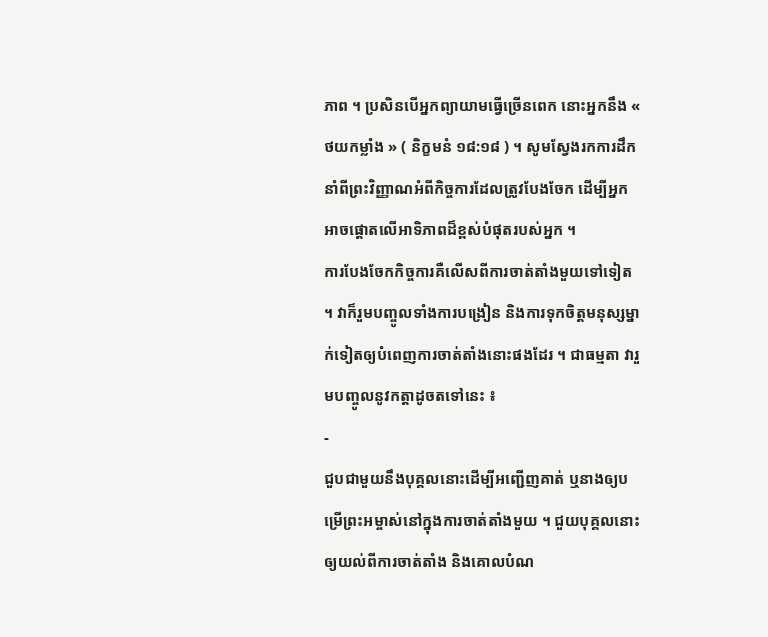ភាព ។ ប្រសិនបើអ្នកព្យាយាមធ្វើច្រើនពេក នោះអ្នកនឹង « ថយកម្លាំង » ( និក្ខមនំ ១៨:១៨ ) ។ សូមស្វែងរកការដឹកនាំពីព្រះវិញ្ញាណអំពីកិច្ចការដែលត្រូវបែងចែក ដើម្បីអ្នកអាចផ្ដោតលើអាទិភាពដ៏ខ្ពស់បំផុតរបស់អ្នក ។
ការបែងចែកកិច្ចការគឺលើសពីការចាត់តាំងមួយទៅទៀត ។ វាក៏រួមបញ្ចូលទាំងការបង្រៀន និងការទុកចិត្តមនុស្សម្នាក់ទៀតឲ្យបំពេញការចាត់តាំងនោះផងដែរ ។ ជាធម្មតា វារួមបញ្ចូលនូវកត្តាដូចតទៅនេះ ៖
-
ជួបជាមួយនឹងបុគ្គលនោះដើម្បីអញ្ជើញគាត់ ឬនាងឲ្យបម្រើព្រះអម្ចាស់នៅក្នុងការចាត់តាំងមួយ ។ ជួយបុគ្គលនោះឲ្យយល់ពីការចាត់តាំង និងគោលបំណ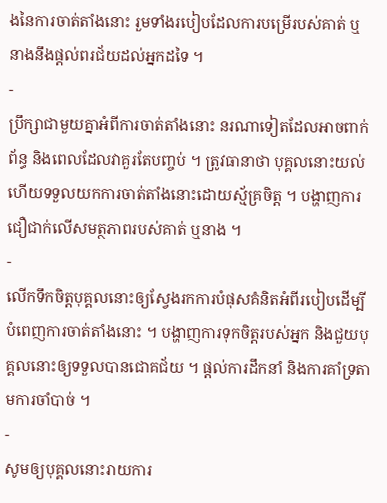ងនៃការចាត់តាំងនោះ រួមទាំងរបៀបដែលការបម្រើរបស់គាត់ ឬនាងនឹងផ្ដល់ពរជ័យដល់អ្នកដទៃ ។
-
ប្រឹក្សាជាមួយគ្នាអំពីការចាត់តាំងនោះ នរណាទៀតដែលអាចពាក់ព័ន្ធ និងពេលដែលវាគួរតែបញ្ចប់ ។ ត្រូវធានាថា បុគ្គលនោះយល់ ហើយទទួលយកការចាត់តាំងនោះដោយស្ម័គ្រចិត្ត ។ បង្ហាញការជឿជាក់លើសមត្ថភាពរបស់គាត់ ឬនាង ។
-
លើកទឹកចិត្តបុគ្គលនោះឲ្យស្វែងរកការបំផុសគំនិតអំពីរបៀបដើម្បីបំពេញការចាត់តាំងនោះ ។ បង្ហាញការទុកចិត្តរបស់អ្នក និងជួយបុគ្គលនោះឲ្យទទួលបានជោគជ័យ ។ ផ្ដល់ការដឹកនាំ និងការគាំទ្រតាមការចាំបាច់ ។
-
សូមឲ្យបុគ្គលនោះរាយការ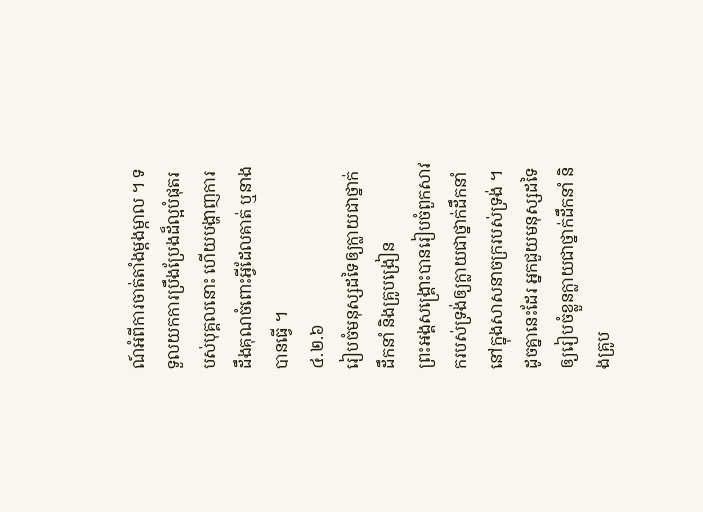ណ៍អំពីការចាត់តាំងម្ដងម្កាល ។ ទទួលយកការប្រឹងប្រែងដ៏ល្អបំផុតរបស់បុគ្គលនោះ ហើយបង្ហាញការដឹងគុណចំពោះអ្វីដែលគាត់ ឬនាងបានធ្វើ ។
៤.២.៦
រៀបចំមនុស្សដទៃឲ្យក្លាយជាថ្នាក់ដឹកនាំ និងគ្រូបង្រៀន
ព្រះអង្គសង្គ្រោះបានរៀបចំពួកសាវករបស់ទ្រង់ឲ្យក្លាយជាថ្នាក់ដឹកនាំនៅក្នុងសាសនាចក្ររបស់ទ្រង់ ។ ដូចគ្នានេះដែរ អ្នកជួយមនុស្សដទៃឲ្យរៀបចំខ្លួនក្លាយជាថ្នាក់ដឹកនាំ និងគ្រូប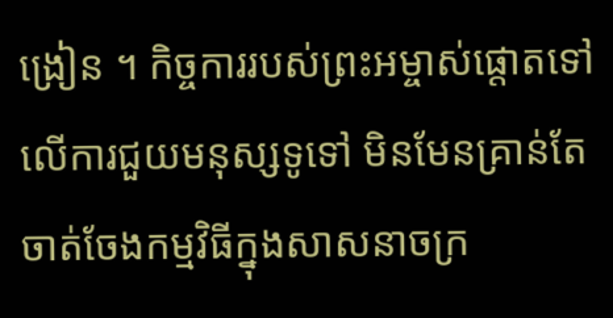ង្រៀន ។ កិច្ចការរបស់ព្រះអម្ចាស់ផ្ដោតទៅលើការជួយមនុស្សទូទៅ មិនមែនគ្រាន់តែចាត់ចែងកម្មវិធីក្នុងសាសនាចក្រ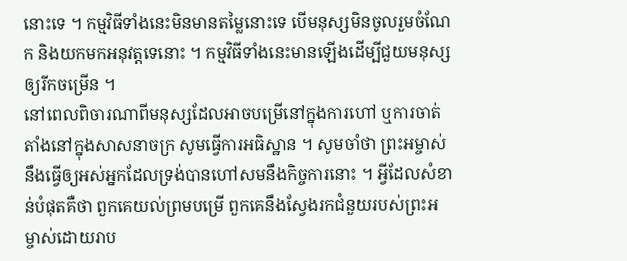នោះទេ ។ កម្មវិធីទាំងនេះមិនមានតម្លៃនោះទេ បើមនុស្សមិនចូលរួមចំណែក និងយកមកអនុវត្តទេនោះ ។ កម្មវិធីទាំងនេះមានឡើងដើម្បីជួយមនុស្សឲ្យរីកចម្រើន ។
នៅពេលពិចារណាពីមនុស្សដែលអាចបម្រើនៅក្នុងការហៅ ឬការចាត់តាំងនៅក្នុងសាសនាចក្រ សូមធ្វើការអធិស្ឋាន ។ សូមចាំថា ព្រះអម្ចាស់នឹងធ្វើឲ្យអស់អ្នកដែលទ្រង់បានហៅសមនឹងកិច្ចការនោះ ។ អ្វីដែលសំខាន់បំផុតគឺថា ពួកគេយល់ព្រមបម្រើ ពួកគេនឹងស្វែងរកជំនួយរបស់ព្រះអម្ចាស់ដោយរាប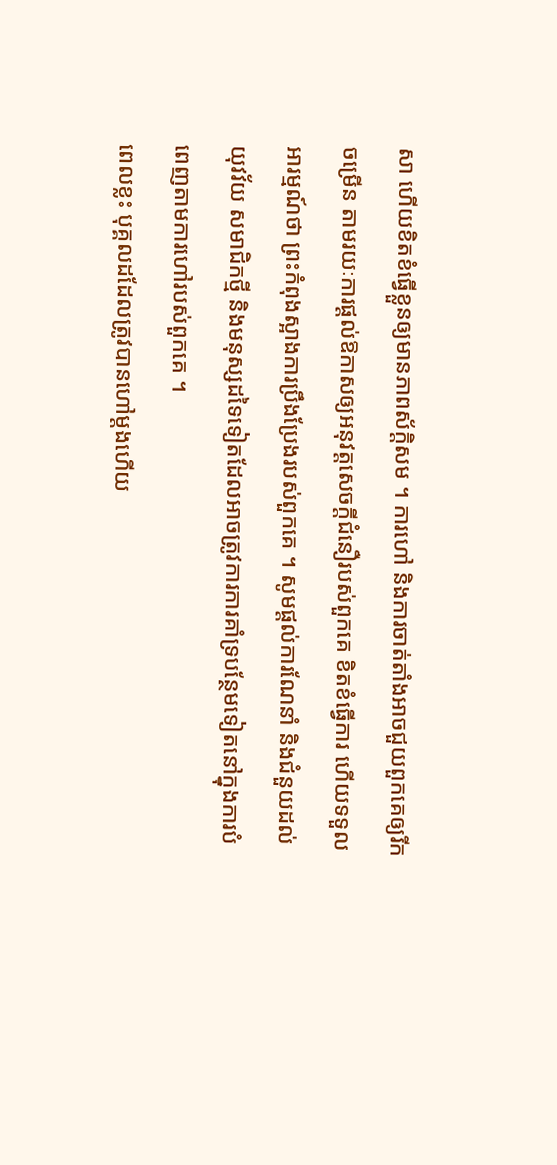សា ហើយខិតខំធ្វើខ្លួនឲ្យមានភាពស័ក្ដិសម ។ ការហៅ និងការចាត់តាំងអាចជួយពួកគេឲ្យរីកចម្រើន តាមរយៈការផ្ដល់ឱកាសឲ្យអនុវត្តសេចក្ដីជំនឿរបស់ពួកគេ ខិតខំធ្វើការ ហើយទទួលអារម្មណ៍ថា ព្រះកំពុងស្អាងការប្រឹងប្រែងរបស់ពួកគេ ។ សូមផ្ដល់ការណែនាំ និងជំនួយដល់យុវវ័យ សមាជិកថ្មី និងមនុស្សដទៃទៀតដែលអាចត្រូវការការគាំទ្របន្ថែមទៀតនៅក្នុងការបំពេញតាមការហៅរបស់ពួកគេ ។
ពេលខ្លះ បុគ្គលដដែលត្រូវបានហៅម្ដងហើយ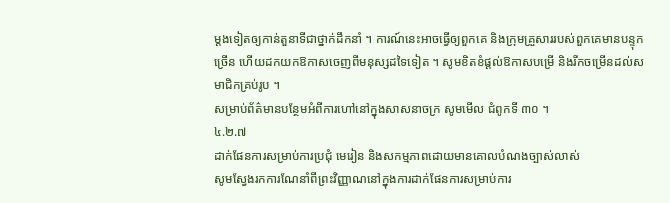ម្ដងទៀតឲ្យកាន់តួនាទីជាថ្នាក់ដឹកនាំ ។ ការណ៍នេះអាចធ្វើឲ្យពួកគេ និងក្រុមគ្រួសាររបស់ពួកគេមានបន្ទុកច្រើន ហើយដកយកឱកាសចេញពីមនុស្សដទៃទៀត ។ សូមខិតខំផ្ដល់ឱកាសបម្រើ និងរីកចម្រើនដល់សមាជិកគ្រប់រូប ។
សម្រាប់ព័ត៌មានបន្ថែមអំពីការហៅនៅក្នុងសាសនាចក្រ សូមមើល ជំពូកទី ៣០ ។
៤.២.៧
ដាក់ផែនការសម្រាប់ការប្រជុំ មេរៀន និងសកម្មភាពដោយមានគោលបំណងច្បាស់លាស់
សូមស្វែងរកការណែនាំពីព្រះវិញ្ញាណនៅក្នុងការដាក់ផែនការសម្រាប់ការ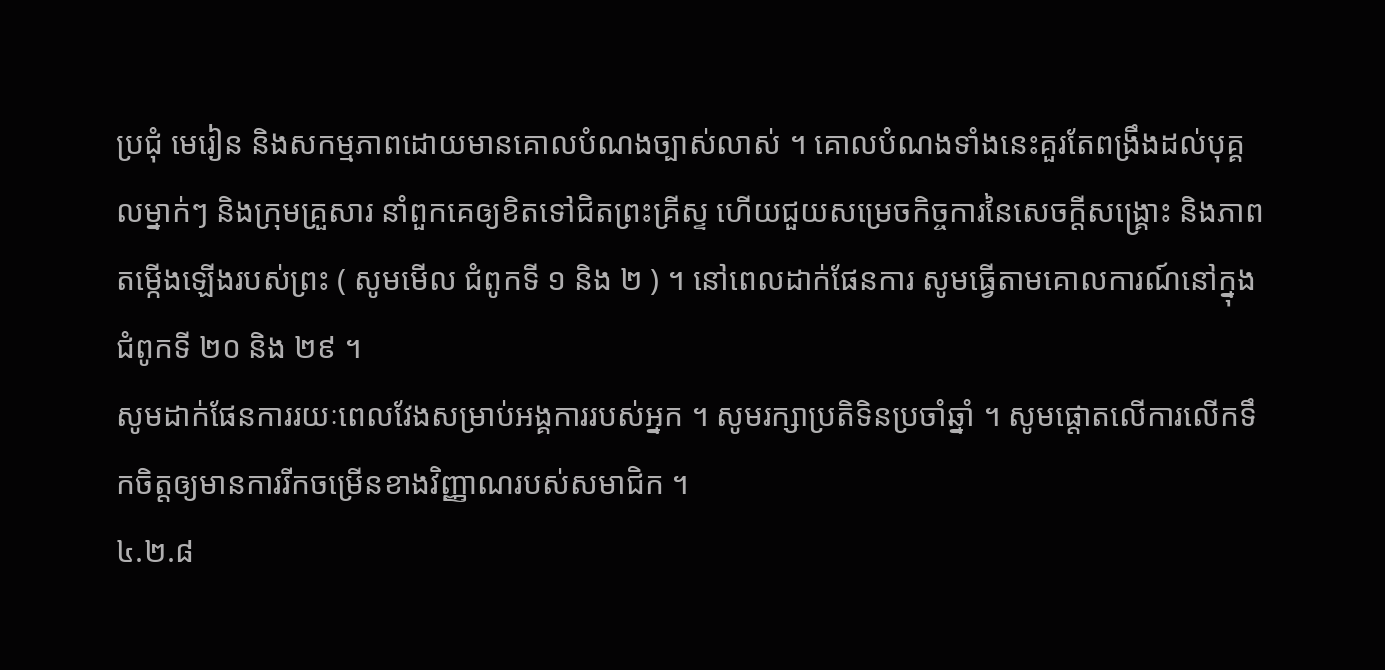ប្រជុំ មេរៀន និងសកម្មភាពដោយមានគោលបំណងច្បាស់លាស់ ។ គោលបំណងទាំងនេះគួរតែពង្រឹងដល់បុគ្គលម្នាក់ៗ និងក្រុមគ្រួសារ នាំពួកគេឲ្យខិតទៅជិតព្រះគ្រីស្ទ ហើយជួយសម្រេចកិច្ចការនៃសេចក្ដីសង្គ្រោះ និងភាពតម្កើងឡើងរបស់ព្រះ ( សូមមើល ជំពូកទី ១ និង ២ ) ។ នៅពេលដាក់ផែនការ សូមធ្វើតាមគោលការណ៍នៅក្នុង ជំពូកទី ២០ និង ២៩ ។
សូមដាក់ផែនការរយៈពេលវែងសម្រាប់អង្គការរបស់អ្នក ។ សូមរក្សាប្រតិទិនប្រចាំឆ្នាំ ។ សូមផ្ដោតលើការលើកទឹកចិត្តឲ្យមានការរីកចម្រើនខាងវិញ្ញាណរបស់សមាជិក ។
៤.២.៨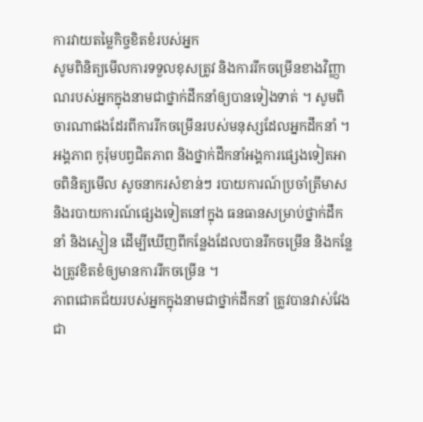ការវាយតម្លៃកិច្ចខិតខំរបស់អ្នក
សូមពិនិត្យមើលការទទួលខុសត្រូវ និងការរីកចម្រើនខាងវិញ្ញាណរបស់អ្នកក្នុងនាមជាថ្នាក់ដឹកនាំឲ្យបានទៀងទាត់ ។ សូមពិចារណាផងដែរពីការរីកចម្រើនរបស់មនុស្សដែលអ្នកដឹកនាំ ។ អង្គភាព កូរ៉ុមបព្វជិតភាព និងថ្នាក់ដឹកនាំអង្គការផ្សេងទៀតអាចពិនិត្យមើល សូចនាករសំខាន់ៗ របាយការណ៍ប្រចាំត្រីមាស និងរបាយការណ៍ផ្សេងទៀតនៅក្នុង ធនធានសម្រាប់ថ្នាក់ដឹកនាំ និងស្មៀន ដើម្បីឃើញពីកន្លែងដែលបានរីកចម្រើន និងកន្លែងត្រូវខិតខំឲ្យមានការរីកចម្រើន ។
ភាពជោគជ័យរបស់អ្នកក្នុងនាមជាថ្នាក់ដឹកនាំ ត្រូវបានវាស់វែងជា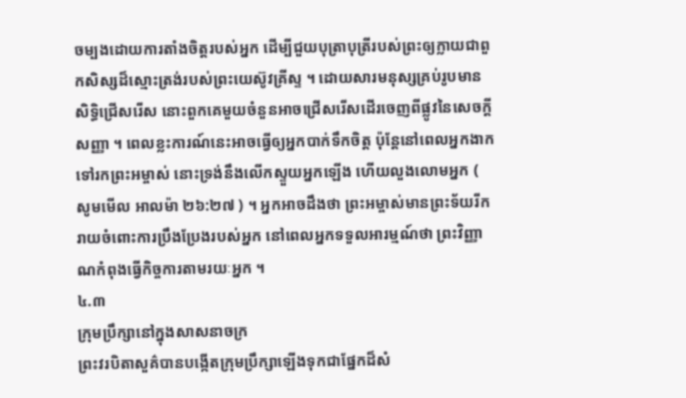ចម្បងដោយការតាំងចិត្តរបស់អ្នក ដើម្បីជួយបុត្រាបុត្រីរបស់ព្រះឲ្យក្លាយជាពួកសិស្សដ៏ស្មោះត្រង់របស់ព្រះយេស៊ូវគ្រីស្ទ ។ ដោយសារមនុស្សគ្រប់រូបមានសិទ្ធិជ្រើសរើស នោះពួកគេមួយចំនួនអាចជ្រើសរើសដើរចេញពីផ្លូវនៃសេចក្ដីសញ្ញា ។ ពេលខ្លះការណ៍នេះអាចធ្វើឲ្យអ្នកបាក់ទឹកចិត្ត ប៉ុន្តែនៅពេលអ្នកងាកទៅរកព្រះអម្ចាស់ នោះទ្រង់នឹងលើកស្ទួយអ្នកឡើង ហើយលួងលោមអ្នក ( សូមមើល អាលម៉ា ២៦:២៧ ) ។ អ្នកអាចដឹងថា ព្រះអម្ចាស់មានព្រះទ័យរីករាយចំពោះការប្រឹងប្រែងរបស់អ្នក នៅពេលអ្នកទទួលអារម្មណ៍ថា ព្រះវិញ្ញាណកំពុងធ្វើកិច្ចការតាមរយៈអ្នក ។
៤.៣
ក្រុមប្រឹក្សានៅក្នុងសាសនាចក្រ
ព្រះវរបិតាសួគ៌បានបង្កើតក្រុមប្រឹក្សាឡើងទុកជាផ្នែកដ៏សំ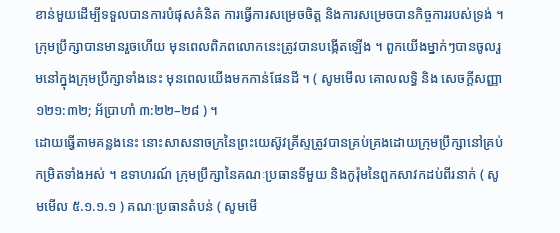ខាន់មួយដើម្បីទទួលបានការបំផុសគំនិត ការធ្វើការសម្រេចចិត្ត និងការសម្រេចបានកិច្ចការរបស់ទ្រង់ ។ ក្រុមប្រឹក្សាបានមានរួចហើយ មុនពេលពិភពលោកនេះត្រូវបានបង្កើតឡើង ។ ពួកយើងម្នាក់ៗបានចូលរួមនៅក្នុងក្រុមប្រឹក្សាទាំងនេះ មុនពេលយើងមកកាន់ផែនដី ។ ( សូមមើល គោលលទ្ធិ និង សេចក្តីសញ្ញា ១២១:៣២; អ័ប្រាហាំ ៣:២២–២៨ ) ។
ដោយធ្វើតាមគន្លងនេះ នោះសាសនាចក្រនៃព្រះយេស៊ូវគ្រីស្ទត្រូវបានគ្រប់គ្រងដោយក្រុមប្រឹក្សានៅគ្រប់កម្រិតទាំងអស់ ។ ឧទាហរណ៍ ក្រុមប្រឹក្សានៃគណៈប្រធានទីមួយ និងកូរ៉ុមនៃពួកសាវកដប់ពីរនាក់ ( សូមមើល ៥.១.១.១ ) គណៈប្រធានតំបន់ ( សូមមើ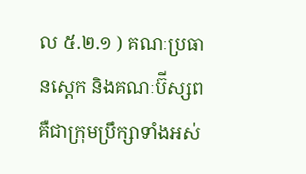ល ៥.២.១ ) គណៈប្រធានស្ដេក និងគណៈប៊ីស្សពគឺជាក្រុមប្រឹក្សាទាំងអស់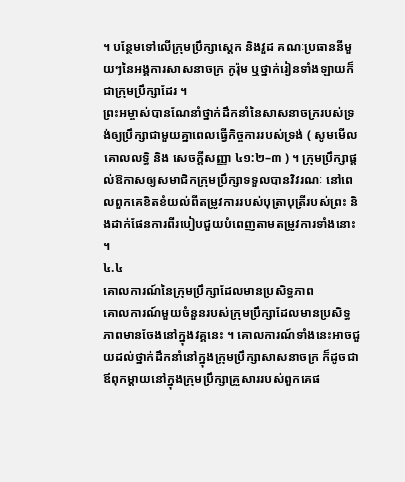។ បន្ថែមទៅលើក្រុមប្រឹក្សាស្ដេក និងវួដ គណៈប្រធាននីមួយៗនៃអង្គការសាសនាចក្រ កូរ៉ុម ឬថ្នាក់រៀនទាំងឡាយក៏ជាក្រុមប្រឹក្សាដែរ ។
ព្រះអម្ចាស់បានណែនាំថ្នាក់ដឹកនាំនៃសាសនាចក្ររបស់ទ្រង់ឲ្យប្រឹក្សាជាមួយគ្នាពេលធ្វើកិច្ចការរបស់ទ្រង់ ( សូមមើល គោលលទ្ធិ និង សេចក្ដីសញ្ញា ៤១:២–៣ ) ។ ក្រុមប្រឹក្សាផ្ដល់ឱកាសឲ្យសមាជិកក្រុមប្រឹក្សាទទួលបានវិវរណៈ នៅពេលពួកគេខិតខំយល់ពីតម្រូវការរបស់បុត្រាបុត្រីរបស់ព្រះ និងដាក់ផែនការពីរបៀបជួយបំពេញតាមតម្រូវការទាំងនោះ ។
៤.៤
គោលការណ៍នៃក្រុមប្រឹក្សាដែលមានប្រសិទ្ធភាព
គោលការណ៍មួយចំនួនរបស់ក្រុមប្រឹក្សាដែលមានប្រសិទ្ធភាពមានចែងនៅក្នុងវគ្គនេះ ។ គោលការណ៍ទាំងនេះអាចជួយដល់ថ្នាក់ដឹកនាំនៅក្នុងក្រុមប្រឹក្សាសាសនាចក្រ ក៏ដូចជាឪពុកម្ដាយនៅក្នុងក្រុមប្រឹក្សាគ្រួសាររបស់ពួកគេផ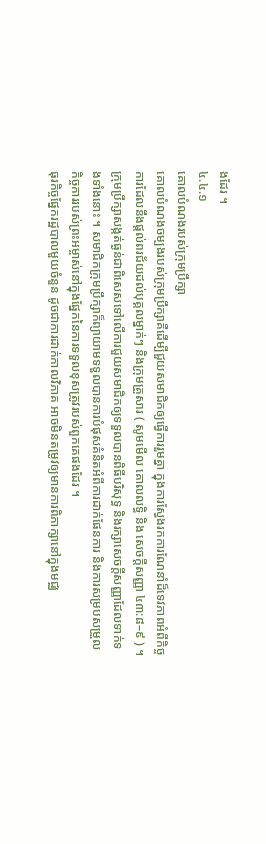ងដែរ ។
៤.៤.១
គោលបំណងរបស់ក្រុមប្រឹក្សា
គោលបំណងចម្បងរបស់ក្រុមប្រឹក្សាគឺដើម្បីជួយសមាជិកឲ្យធ្វើការរួមគ្នា ក្នុងការស្វែងរកការណែនាំដ៏ទេវភាពអំពីកិច្ចការដែលនឹងផ្ដល់ពរជ័យដល់បុគ្គលម្នាក់ៗ និងក្រុមគ្រួសារ ( សូមមើល គោលលទ្ធិ និង សេចក្ដីសញ្ញា ៤៣:៨–៩ ) ។ ក្រុមប្រឹក្សាសង្កត់ធ្ងន់ជាពិសេសទៅលើការជួយសមាជិកឲ្យទទួលបានពិធីបរិសុទ្ធ និងរក្សាសេចក្ដីសញ្ញាដែលទាក់ទងទាំងនោះ ។ សមាជិកក្រុមប្រឹក្សាក៏ព្យាយាមទទួលបានការបំផុសគំនិតអំពីការដាក់ផែនការ និងការសម្របសម្រួលកិច្ចការរបស់ព្រះអម្ចាស់នៅក្នុងផ្នែកនៃការទទួលខុសត្រូវរបស់ពួកគេផងដែរ ។
ធុរកិច្ចផ្នែករដ្ឋបាលមួយចំនួន ដូចជាការដាក់កាលវិភាគ អាចមិនតម្រូវឲ្យមានការពិភាក្សានៅក្នុងមជ្ឈ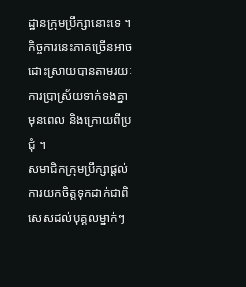ដ្ឋានក្រុមប្រឹក្សានោះទេ ។ កិច្ចការនេះភាគច្រើនអាចដោះស្រាយបានតាមរយៈការប្រាស្រ័យទាក់ទងគ្នាមុនពេល និងក្រោយពីប្រជុំ ។
សមាជិកក្រុមប្រឹក្សាផ្ដល់ការយកចិត្តទុកដាក់ជាពិសេសដល់បុគ្គលម្នាក់ៗ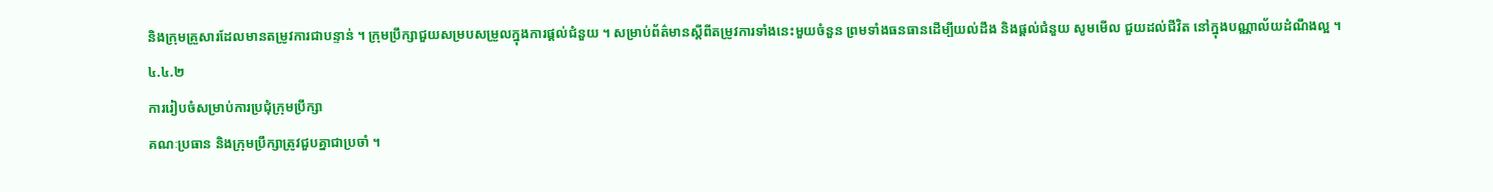និងក្រុមគ្រួសារដែលមានតម្រូវការជាបន្ទាន់ ។ ក្រុមប្រឹក្សាជួយសម្របសម្រួលក្នុងការផ្ដល់ជំនួយ ។ សម្រាប់ព័ត៌មានស្ដីពីតម្រូវការទាំងនេះមួយចំនួន ព្រមទាំងធនធានដើម្បីយល់ដឹង និងផ្ដល់ជំនួយ សូមមើល ជួយដល់ជីវិត នៅក្នុងបណ្ណាល័យដំណឹងល្អ ។
៤.៤.២
ការរៀបចំសម្រាប់ការប្រជុំក្រុមប្រឹក្សា
គណៈប្រធាន និងក្រុមប្រឹក្សាត្រូវជួបគ្នាជាប្រចាំ ។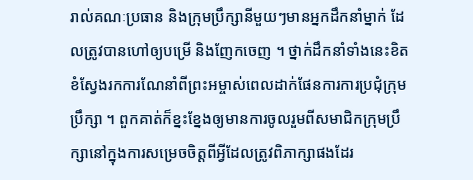រាល់គណៈប្រធាន និងក្រុមប្រឹក្សានីមួយៗមានអ្នកដឹកនាំម្នាក់ ដែលត្រូវបានហៅឲ្យបម្រើ និងញែកចេញ ។ ថ្នាក់ដឹកនាំទាំងនេះខិតខំស្វែងរកការណែនាំពីព្រះអម្ចាស់ពេលដាក់ផែនការការប្រជុំក្រុមប្រឹក្សា ។ ពួកគាត់ក៏ខ្នះខ្នែងឲ្យមានការចូលរួមពីសមាជិកក្រុមប្រឹក្សានៅក្នុងការសម្រេចចិត្តពីអ្វីដែលត្រូវពិភាក្សាផងដែរ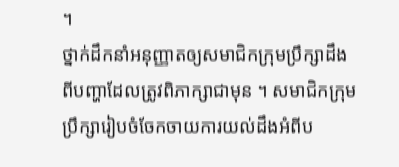។
ថ្នាក់ដឹកនាំអនុញ្ញាតឲ្យសមាជិកក្រុមប្រឹក្សាដឹងពីបញ្ហាដែលត្រូវពិភាក្សាជាមុន ។ សមាជិកក្រុមប្រឹក្សារៀបចំចែកចាយការយល់ដឹងអំពីប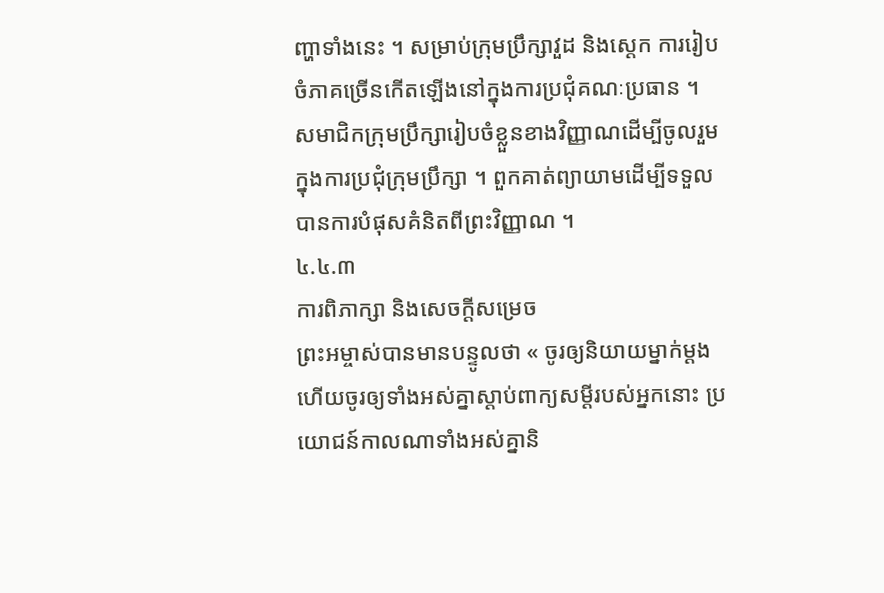ញ្ហាទាំងនេះ ។ សម្រាប់ក្រុមប្រឹក្សាវួដ និងស្ដេក ការរៀបចំភាគច្រើនកើតឡើងនៅក្នុងការប្រជុំគណៈប្រធាន ។
សមាជិកក្រុមប្រឹក្សារៀបចំខ្លួនខាងវិញ្ញាណដើម្បីចូលរួមក្នុងការប្រជុំក្រុមប្រឹក្សា ។ ពួកគាត់ព្យាយាមដើម្បីទទួលបានការបំផុសគំនិតពីព្រះវិញ្ញាណ ។
៤.៤.៣
ការពិភាក្សា និងសេចក្ដីសម្រេច
ព្រះអម្ចាស់បានមានបន្ទូលថា « ចូរឲ្យនិយាយម្នាក់ម្ដង ហើយចូរឲ្យទាំងអស់គ្នាស្ដាប់ពាក្យសម្ដីរបស់អ្នកនោះ ប្រយោជន៍កាលណាទាំងអស់គ្នានិ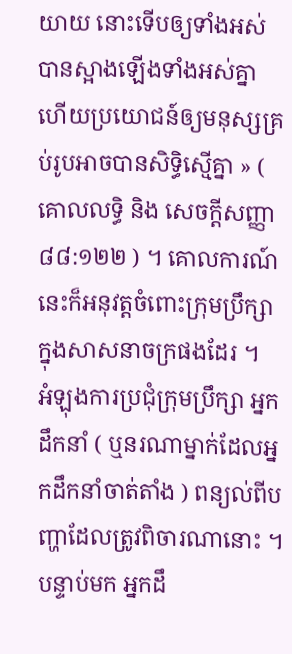យាយ នោះទើបឲ្យទាំងអស់បានស្អាងឡើងទាំងអស់គ្នា ហើយប្រយោជន៍ឲ្យមនុស្សគ្រប់រូបអាចបានសិទ្ធិស្មើគ្នា » ( គោលលទ្ធិ និង សេចក្ដីសញ្ញា ៨៨:១២២ ) ។ គោលការណ៍នេះក៏អនុវត្តចំពោះក្រុមប្រឹក្សាក្នុងសាសនាចក្រផងដែរ ។
អំឡុងការប្រជុំក្រុមប្រឹក្សា អ្នកដឹកនាំ ( ឬនរណាម្នាក់ដែលអ្នកដឹកនាំចាត់តាំង ) ពន្យល់ពីបញ្ហាដែលត្រូវពិចារណានោះ ។ បន្ទាប់មក អ្នកដឹ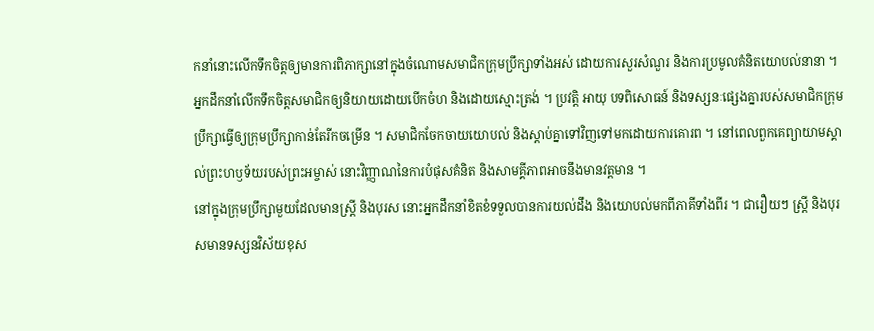កនាំនោះលើកទឹកចិត្តឲ្យមានការពិភាក្សានៅក្នុងចំណោមសមាជិកក្រុមប្រឹក្សាទាំងអស់ ដោយការសួរសំណួរ និងការប្រមូលគំនិតយោបល់នានា ។
អ្នកដឹកនាំលើកទឹកចិត្តសមាជិកឲ្យនិយាយដោយបើកចំហ និងដោយស្មោះត្រង់ ។ ប្រវត្តិ អាយុ បទពិសោធន៍ និងទស្សនៈផ្សេងគ្នារបស់សមាជិកក្រុមប្រឹក្សាធ្វើឲ្យក្រុមប្រឹក្សាកាន់តែរីកចម្រើន ។ សមាជិកចែកចាយយោបល់ និងស្តាប់គ្នាទៅវិញទៅមកដោយការគោរព ។ នៅពេលពួកគេព្យាយាមស្គាល់ព្រះហឫទ័យរបស់ព្រះអម្ចាស់ នោះវិញ្ញាណនៃការបំផុសគំនិត និងសាមគ្គីភាពអាចនឹងមានវត្តមាន ។
នៅក្នុងក្រុមប្រឹក្សាមួយដែលមានស្ដ្រី និងបុរស នោះអ្នកដឹកនាំខិតខំទទួលបានការយល់ដឹង និងយោបល់មកពីភាគីទាំងពីរ ។ ជារឿយៗ ស្ដ្រី និងបុរសមានទស្សនវិស័យខុស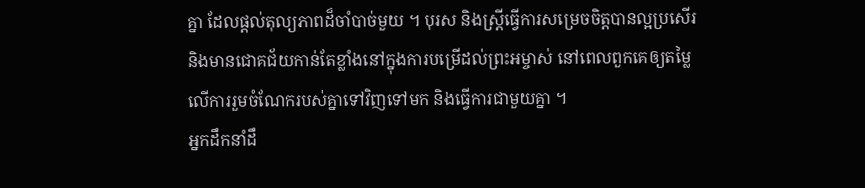គ្នា ដែលផ្ដល់តុល្យភាពដ៏ចាំបាច់មួយ ។ បុរស និងស្ដ្រីធ្វើការសម្រេចចិត្តបានល្អប្រសើរ និងមានជោគជ័យកាន់តែខ្លាំងនៅក្នុងការបម្រើដល់ព្រះអម្ចាស់ នៅពេលពួកគេឲ្យតម្លៃលើការរួមចំណែករបស់គ្នាទៅវិញទៅមក និងធ្វើការជាមួយគ្នា ។
អ្នកដឹកនាំដឹ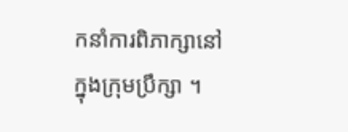កនាំការពិភាក្សានៅក្នុងក្រុមប្រឹក្សា ។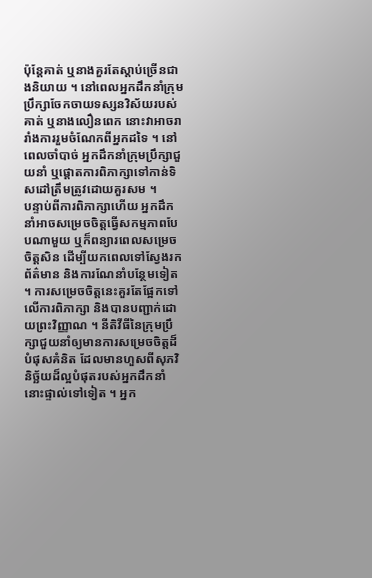ប៉ុន្ដែគាត់ ឬនាងគួរតែស្ដាប់ច្រើនជាងនិយាយ ។ នៅពេលអ្នកដឹកនាំក្រុមប្រឹក្សាចែកចាយទស្សនវិស័យរបស់គាត់ ឬនាងលឿនពេក នោះវាអាចរារាំងការរួមចំណែកពីអ្នកដទៃ ។ នៅពេលចាំបាច់ អ្នកដឹកនាំក្រុមប្រឹក្សាជួយនាំ ឬផ្ដោតការពិភាក្សាទៅកាន់ទិសដៅត្រឹមត្រូវដោយគួរសម ។
បន្ទាប់ពីការពិភាក្សាហើយ អ្នកដឹកនាំអាចសម្រេចចិត្តធ្វើសកម្មភាពបែបណាមួយ ឬក៏ពន្យារពេលសម្រេចចិត្តសិន ដើម្បីយកពេលទៅស្វែងរកព័ត៌មាន និងការណែនាំបន្ថែមទៀត ។ ការសម្រេចចិត្តនេះគួរតែផ្អែកទៅលើការពិភាក្សា និងបានបញ្ជាក់ដោយព្រះវិញ្ញាណ ។ នីតិវីធីនៃក្រុមប្រឹក្សាជួយនាំឲ្យមានការសម្រេចចិត្តដ៏បំផុសគំនិត ដែលមានហួសពីសុភវិនិច្ឆ័យដ៏ល្អបំផុតរបស់អ្នកដឹកនាំនោះផ្ទាល់ទៅទៀត ។ អ្នក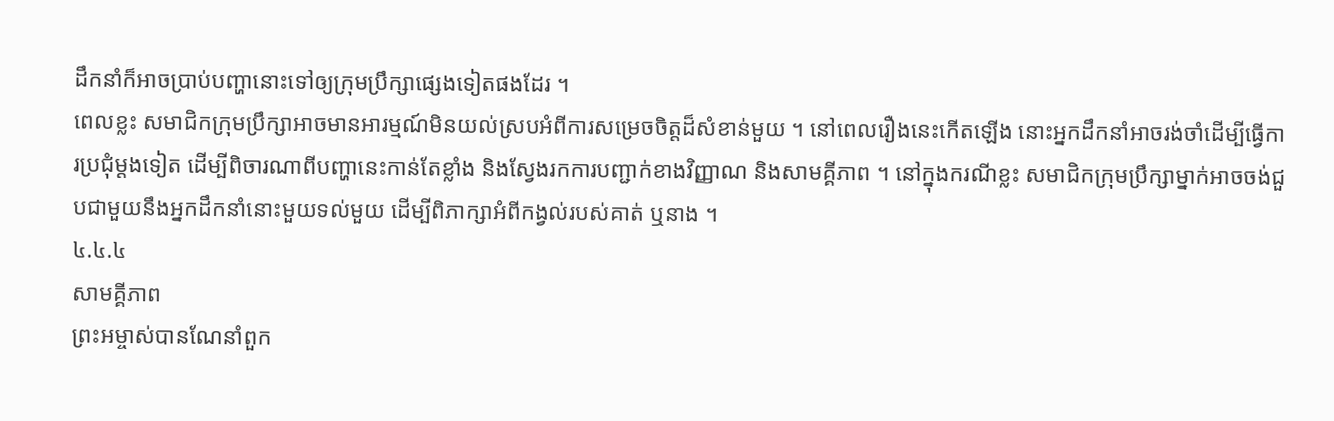ដឹកនាំក៏អាចប្រាប់បញ្ហានោះទៅឲ្យក្រុមប្រឹក្សាផ្សេងទៀតផងដែរ ។
ពេលខ្លះ សមាជិកក្រុមប្រឹក្សាអាចមានអារម្មណ៍មិនយល់ស្របអំពីការសម្រេចចិត្តដ៏សំខាន់មួយ ។ នៅពេលរឿងនេះកើតឡើង នោះអ្នកដឹកនាំអាចរង់ចាំដើម្បីធ្វើការប្រជុំម្ដងទៀត ដើម្បីពិចារណាពីបញ្ហានេះកាន់តែខ្លាំង និងស្វែងរកការបញ្ជាក់ខាងវិញ្ញាណ និងសាមគ្គីភាព ។ នៅក្នុងករណីខ្លះ សមាជិកក្រុមប្រឹក្សាម្នាក់អាចចង់ជួបជាមួយនឹងអ្នកដឹកនាំនោះមួយទល់មួយ ដើម្បីពិភាក្សាអំពីកង្វល់របស់គាត់ ឬនាង ។
៤.៤.៤
សាមគ្គីភាព
ព្រះអម្ចាស់បានណែនាំពួក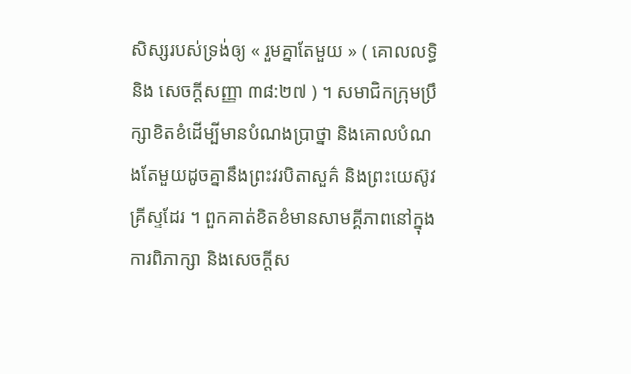សិស្សរបស់ទ្រង់ឲ្យ « រួមគ្នាតែមួយ » ( គោលលទ្ធិ និង សេចក្ដីសញ្ញា ៣៨:២៧ ) ។ សមាជិកក្រុមប្រឹក្សាខិតខំដើម្បីមានបំណងប្រាថ្នា និងគោលបំណងតែមួយដូចគ្នានឹងព្រះវរបិតាសួគ៌ និងព្រះយេស៊ូវគ្រីស្ទដែរ ។ ពួកគាត់ខិតខំមានសាមគ្គីភាពនៅក្នុងការពិភាក្សា និងសេចក្ដីស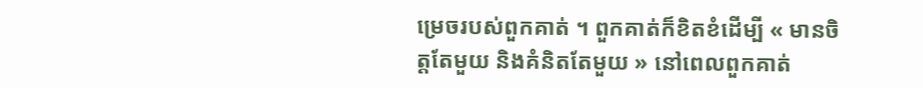ម្រេចរបស់ពួកគាត់ ។ ពួកគាត់ក៏ខិតខំដើម្បី « មានចិត្តតែមួយ និងគំនិតតែមួយ » នៅពេលពួកគាត់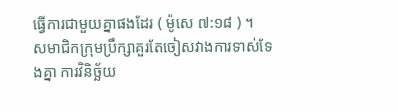ធ្វើការជាមួយគ្នាផងដែរ ( ម៉ូសេ ៧:១៨ ) ។
សមាជិកក្រុមប្រឹក្សាគួរតែចៀសវាងការទាស់ទែងគ្នា ការវិនិច្ឆ័យ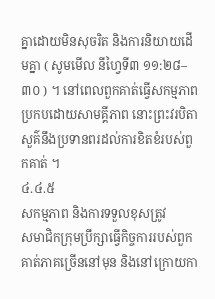គ្នាដោយមិនសុចរិត និងការនិយាយដើមគ្នា ( សូមមើល នីហ្វៃទី៣ ១១:២៨–៣០ ) ។ នៅពេលពួកគាត់ធ្វើសកម្មភាពប្រកបដោយសាមគ្គីភាព នោះព្រះវរបិតាសួគ៌នឹងប្រទានពរដល់ការខិតខំរបស់ពួកគាត់ ។
៤.៤.៥
សកម្មភាព និងការទទួលខុសត្រូវ
សមាជិកក្រុមប្រឹក្សាធ្វើកិច្ចការរបស់ពួកគាត់ភាគច្រើននៅមុន និងនៅក្រោយកា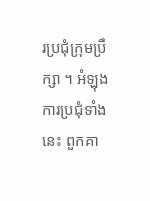រប្រជុំក្រុមប្រឹក្សា ។ អំឡុងការប្រជុំទាំងនេះ ពួកគា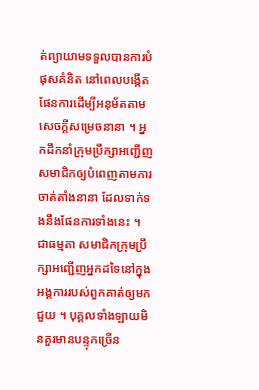ត់ព្យាយាមទទួលបានការបំផុសគំនិត នៅពេលបង្កើតផែនការដើម្បីអនុម័តតាមសេចក្ដីសម្រេចនានា ។ អ្នកដឹកនាំក្រុមប្រឹក្សាអញ្ជើញសមាជិកឲ្យបំពេញតាមការចាត់តាំងនានា ដែលទាក់ទងនឹងផែនការទាំងនេះ ។ ជាធម្មតា សមាជិកក្រុមប្រឹក្សាអញ្ជើញអ្នកដទៃនៅក្នុងអង្គការរបស់ពួកគាត់ឲ្យមកជួយ ។ បុគ្គលទាំងឡាយមិនគួរមានបន្ទុកច្រើន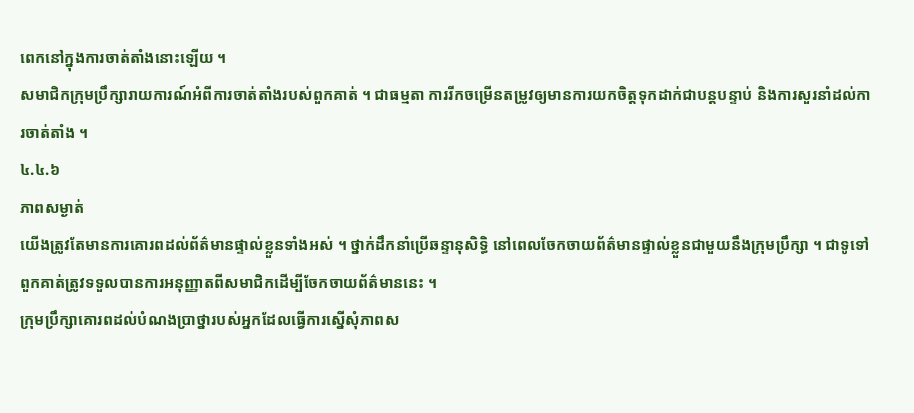ពេកនៅក្នុងការចាត់តាំងនោះឡើយ ។
សមាជិកក្រុមប្រឹក្សារាយការណ៍អំពីការចាត់តាំងរបស់ពួកគាត់ ។ ជាធម្មតា ការរីកចម្រើនតម្រូវឲ្យមានការយកចិត្តទុកដាក់ជាបន្ដបន្ទាប់ និងការសួរនាំដល់ការចាត់តាំង ។
៤.៤.៦
ភាពសម្ងាត់
យើងត្រូវតែមានការគោរពដល់ព័ត៌មានផ្ទាល់ខ្លួនទាំងអស់ ។ ថ្នាក់ដឹកនាំប្រើឆន្ទានុសិទ្ធិ នៅពេលចែកចាយព័ត៌មានផ្ទាល់ខ្លួនជាមួយនឹងក្រុមប្រឹក្សា ។ ជាទូទៅ ពួកគាត់ត្រូវទទួលបានការអនុញ្ញាតពីសមាជិកដើម្បីចែកចាយព័ត៌មាននេះ ។
ក្រុមប្រឹក្សាគោរពដល់បំណងប្រាថ្នារបស់អ្នកដែលធ្វើការស្នើសុំភាពស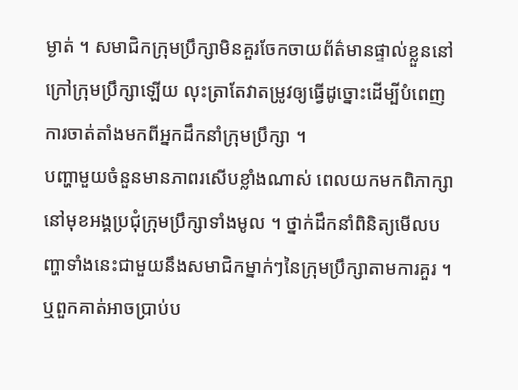ម្ងាត់ ។ សមាជិកក្រុមប្រឹក្សាមិនគួរចែកចាយព័ត៌មានផ្ទាល់ខ្លួននៅក្រៅក្រុមប្រឹក្សាឡើយ លុះត្រាតែវាតម្រូវឲ្យធ្វើដូច្នោះដើម្បីបំពេញការចាត់តាំងមកពីអ្នកដឹកនាំក្រុមប្រឹក្សា ។
បញ្ហាមួយចំនួនមានភាពរសើបខ្លាំងណាស់ ពេលយកមកពិភាក្សានៅមុខអង្គប្រជុំក្រុមប្រឹក្សាទាំងមូល ។ ថ្នាក់ដឹកនាំពិនិត្យមើលបញ្ហាទាំងនេះជាមួយនឹងសមាជិកម្នាក់ៗនៃក្រុមប្រឹក្សាតាមការគួរ ។ ឬពួកគាត់អាចប្រាប់ប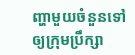ញ្ហាមួយចំនួនទៅឲ្យក្រុមប្រឹក្សា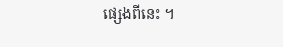ផ្សេងពីនេះ ។